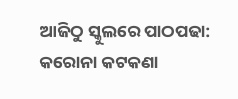ଆଜିଠୁ ସ୍କୁଲରେ ପାଠପଢା: କରୋନା କଟକଣା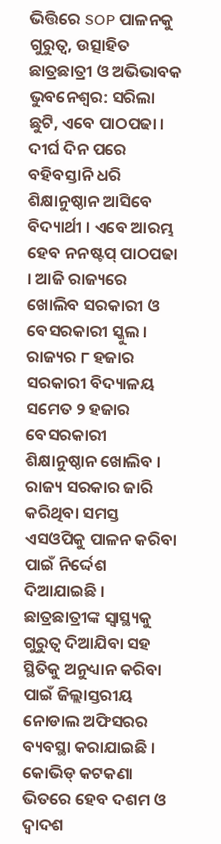ଭିତ୍ତିରେ SOP ପାଳନକୁ ଗୁରୁତ୍ୱ, ଉତ୍ସାହିତ ଛାତ୍ରଛାତ୍ରୀ ଓ ଅଭିଭାବକ
ଭୁବନେଶ୍ୱର: ସରିଲା ଛୁଟି, ଏବେ ପାଠପଢା । ଦୀର୍ଘ ଦିନ ପରେ ବହିବସ୍ତାନି ଧରି ଶିକ୍ଷାନୁଷ୍ଠାନ ଆସିବେ ବିଦ୍ୟାର୍ଥୀ । ଏବେ ଆରମ୍ଭ ହେବ ନନଷ୍ଟପ୍ ପାଠପଢା । ଆଜି ରାଜ୍ୟରେ ଖୋଲିବ ସରକାରୀ ଓ ବେସରକାରୀ ସ୍କୁଲ । ରାଜ୍ୟର ୮ ହଜାର ସରକାରୀ ବିଦ୍ୟାଳୟ ସମେତ ୨ ହଜାର ବେସରକାରୀ ଶିକ୍ଷାନୁଷ୍ଠାନ ଖୋଲିବ । ରାଜ୍ୟ ସରକାର ଜାରି କରିଥିବା ସମସ୍ତ ଏସଓପିକୁ ପାଳନ କରିବା ପାଇଁ ନିର୍ଦ୍ଦେଶ ଦିଆଯାଇଛି ।
ଛାତ୍ରଛାତ୍ରୀଙ୍କ ସ୍ୱାସ୍ଥ୍ୟକୁ ଗୁରୁତ୍ୱ ଦିଆଯିବା ସହ ସ୍ଥିତିକୁ ଅନୁଧ୍ୟାନ କରିବା ପାଇଁ ଜିଲ୍ଲାସ୍ତରୀୟ ନୋଡାଲ ଅଫିସରର ବ୍ୟବସ୍ଥା କରାଯାଇଛି । କୋଭିଡ୍ କଟକଣା ଭିତରେ ହେବ ଦଶମ ଓ ଦ୍ୱାଦଶ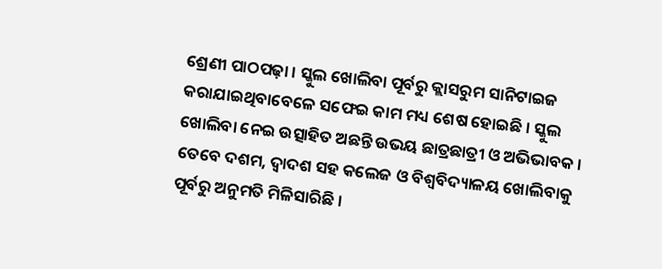ଶ୍ରେଣୀ ପାଠପଢ଼ା । ସ୍କୁଲ ଖୋଲିବା ପୂର୍ବରୁ କ୍ଲାସରୁମ ସାନିଟାଇଜ କରାଯାଇଥିବାବେଳେ ସଫେଇ କାମ ମଧ୍ୟ ଶେଷ ହୋଇଛି । ସ୍କୁଲ ଖୋଲିବା ନେଇ ଉତ୍ସାହିତ ଅଛନ୍ତି ଉଭୟ ଛାତ୍ରଛାତ୍ରୀ ଓ ଅଭିଭାବକ ।
ତେବେ ଦଶମ, ଦ୍ୱାଦଶ ସହ କଲେଜ ଓ ବିଶ୍ୱବିଦ୍ୟାଳୟ ଖୋଲିବାକୁ ପୂର୍ବରୁ ଅନୁମତି ମିଳିସାରିଛି ।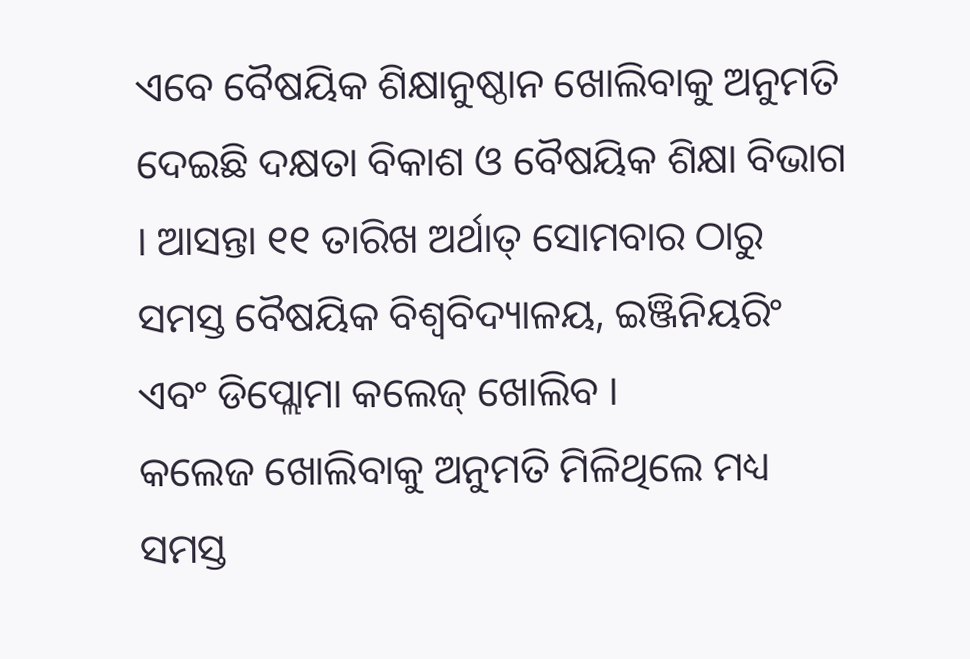ଏବେ ବୈଷୟିକ ଶିକ୍ଷାନୁଷ୍ଠାନ ଖୋଲିବାକୁ ଅନୁମତି ଦେଇଛି ଦକ୍ଷତା ବିକାଶ ଓ ବୈଷୟିକ ଶିକ୍ଷା ବିଭାଗ । ଆସନ୍ତା ୧୧ ତାରିଖ ଅର୍ଥାତ୍ ସୋମବାର ଠାରୁ ସମସ୍ତ ବୈଷୟିକ ବିଶ୍ୱବିଦ୍ୟାଳୟ, ଇଞ୍ଜିନିୟରିଂ ଏବଂ ଡିପ୍ଲୋମା କଲେଜ୍ ଖୋଲିବ ।
କଲେଜ ଖୋଲିବାକୁ ଅନୁମତି ମିଳିଥିଲେ ମଧ୍ୟ ସମସ୍ତ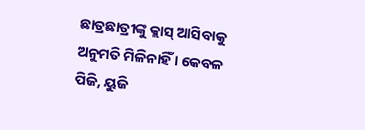ଛାତ୍ରଛାତ୍ରୀଙ୍କୁ କ୍ଲାସ୍ ଆସିବାକୁ ଅନୁମତି ମିଳିନାହିଁ । କେବଳ ପିଜି, ୟୁଜି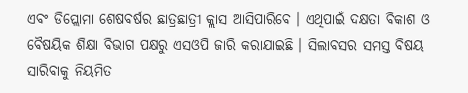ଏବଂ ଡିପ୍ଲୋମା ଶେଷବର୍ଷର ଛାତ୍ରଛାତ୍ରୀ କ୍ଲାସ ଆସିପାରିବେ । ଏଥିପାଇଁ ଦକ୍ଷତା ବିକାଶ ଓ ବୈଷୟିକ ଶିକ୍ଷା ବିଭାଗ ପକ୍ଷରୁ ଏସଓପି ଜାରି କରାଯାଇଛି । ସିଲାବସର ସମସ୍ତ ବିଷୟ ସାରିବାକୁ ନିୟମିତ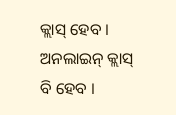କ୍ଲାସ୍ ହେବ । ଅନଲାଇନ୍ କ୍ଲାସ୍ ବି ହେବ ।